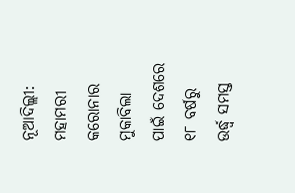ନୂଆଦିଲ୍ଲୀ: ମହାମରୀ କରୋନାର ମୁକାବିଲା ପାଇଁ ଦେଶରେ ୧୮ ବର୍ଷରୁ ଉର୍ଦ୍ଧ୍ୱ ସମସ୍ତ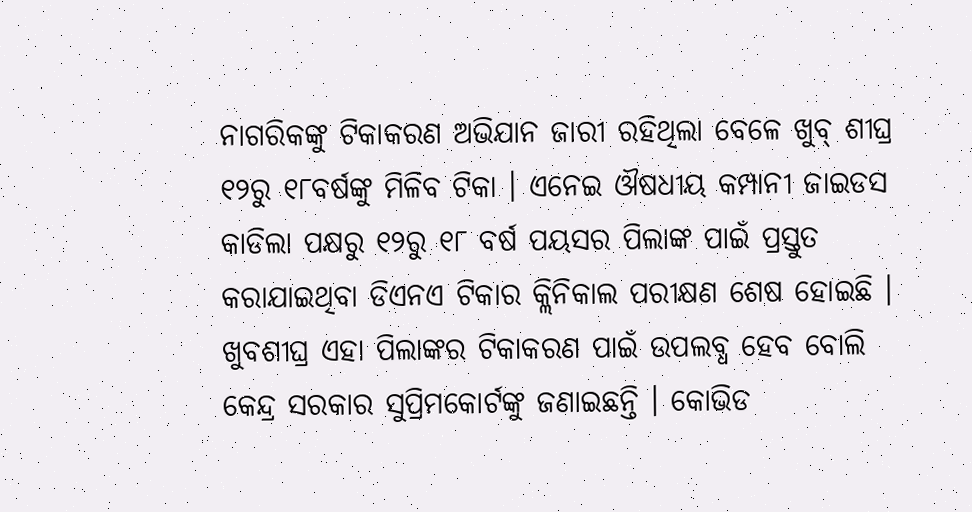ନାଗରିକଙ୍କୁ ଟିକାକରଣ ଅଭିଯାନ ଜାରୀ ରହିଥିଲା ବେଳେ ଖୁବ୍ ଶୀଘ୍ର ୧୨ରୁ ୧୮ବର୍ଷଙ୍କୁ ମିଳିବ ଟିକା । ଏନେଇ ଔଷଧୀୟ କମ୍ପାନୀ ଜାଇଡସ କାଡିଲା ପକ୍ଷରୁ ୧୨ରୁ ୧୮ ବର୍ଷ ପୟସର ପିଲାଙ୍କ ପାଇଁ ପ୍ରସ୍ତୁତ କରାଯାଇଥିବା ଡିଏନଏ ଟିକାର କ୍ଲିନିକାଲ ପରୀକ୍ଷଣ ଶେଷ ହୋଇଛି । ଖୁବଶୀଘ୍ର ଏହା ପିଲାଙ୍କର ଟିକାକରଣ ପାଇଁ ଉପଲବ୍ଧ ହେବ ବୋଲି କେନ୍ଦ୍ର ସରକାର ସୁପ୍ରିମକୋର୍ଟଙ୍କୁ ଜଣାଇଛନ୍ତି । କୋଭିଡ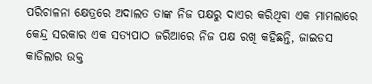ପରିଚାଳନା କ୍ଷେତ୍ରରେ ଅଦାଲତ ତାଙ୍କ ନିଜ ପକ୍ଷରୁ ଦାଏର କରିଥିବା ଏକ ମାମଲାରେ କେନ୍ଦ୍ର ସରକାର ଏକ ସତ୍ୟପାଠ ଜରିଆରେ ନିଜ ପକ୍ଷ ରଖି କହିଛନ୍ତି, ଜାଇଡସ କାଡିଲାର ଉକ୍ତ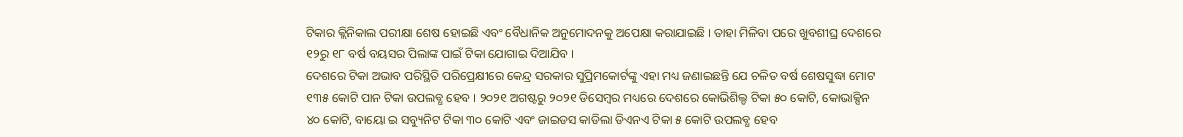ଟିକାର କ୍ଲିନିକାଲ ପରୀକ୍ଷା ଶେଷ ହୋଇଛି ଏବଂ ବୈଧାନିକ ଅନୁମୋଦନକୁ ଅପେକ୍ଷା କରାଯାଇଛି । ତାହା ମିଳିବା ପରେ ଖୁବଶୀଘ୍ର ଦେଶରେ ୧୨ରୁ ୧୮ ବର୍ଷ ବୟସର ପିଲାଙ୍କ ପାଇଁ ଟିକା ଯୋଗାଇ ଦିଆଯିବ ।
ଦେଶରେ ଟିକା ଅଭାବ ପରିସ୍ଥିତି ପରିପ୍ରେକ୍ଷୀରେ କେନ୍ଦ୍ର ସରକାର ସୁପ୍ରିମକୋର୍ଟଙ୍କୁ ଏହା ମଧ୍ୟ ଜଣାଇଛନ୍ତି ଯେ ଚଳିତ ବର୍ଷ ଶେଷସୁଦ୍ଧା ମୋଟ ୧୩୫ କୋଟି ପାନ ଟିକା ଉପଲବ୍ଧ ହେବ । ୨୦୨୧ ଅଗଷ୍ଟରୁ ୨୦୨୧ ଡିସେମ୍ବର ମଧ୍ୟରେ ଦେଶରେ କୋଭିଶିଲ୍ଡ ଟିକା ୫୦ କୋଟି, କୋଭାକ୍ସିନ ୪୦ କୋଟି, ବାୟୋ ଇ ସବ୍ୟୁନିଟ ଟିକା ୩୦ କୋଟି ଏବଂ ଜାଇଡସ କାଡିଲା ଡିଏନଏ ଟିକା ୫ କୋଟି ଉପଲବ୍ଧ ହେବ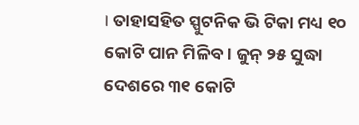। ତାହାସହିତ ସ୍ପୁଟନିକ ଭି ଟିକା ମଧ୍ୟ ୧୦ କୋଟି ପାନ ମିଳିବ । ଜୁନ୍ ୨୫ ସୁଦ୍ଧା ଦେଶରେ ୩୧ କୋଟି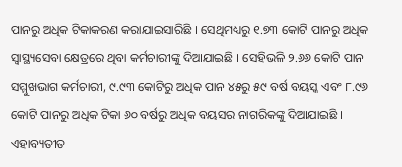ପାନରୁ ଅଧିକ ଟିକାକରଣ କରାଯାଇସାରିଛି । ସେଥିମଧ୍ୟରୁ ୧.୭୩ କୋଟି ପାନରୁ ଅଧିକ ସ୍ୱାସ୍ଥ୍ୟସେବା କ୍ଷେତ୍ରରେ ଥିବା କର୍ମଚାରୀଙ୍କୁ ଦିଆଯାଇଛି । ସେହିଭଳି ୨.୬୬ କୋଟି ପାନ ସମ୍ମୁଖଭାଗ କର୍ମଚାରୀ, ୯.୯୩ କୋଟିରୁ ଅଧିକ ପାନ ୪୫ରୁ ୫୯ ବର୍ଷ ବୟସ୍କ ଏବଂ ୮.୯୬ କୋଟି ପାନରୁ ଅଧିକ ଟିକା ୬୦ ବର୍ଷରୁ ଅଧିକ ବୟସର ନାଗରିକଙ୍କୁ ଦିଆଯାଇଛି । ଏହାବ୍ୟତୀତ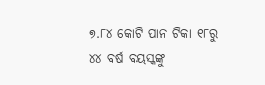୭.୮୪ କୋଟି ପାନ ଟିକା ୧୮ରୁ ୪୪ ବର୍ଷ ବୟସ୍କଙ୍କୁ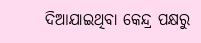ଦିଆଯାଇଥିବା କେନ୍ଦ୍ର ପକ୍ଷରୁ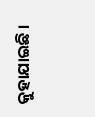କୁହାଯାଇଛି ।